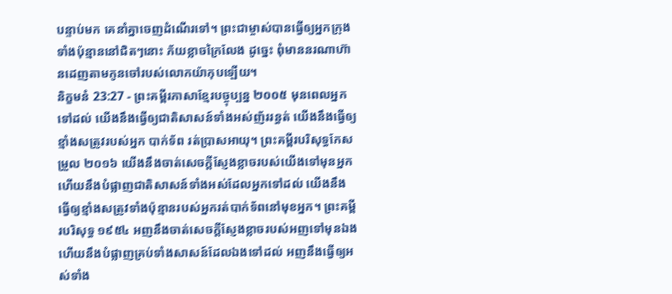បន្ទាប់មក គេនាំគ្នាចេញដំណើរទៅ។ ព្រះជាម្ចាស់បានធ្វើឲ្យអ្នកក្រុងទាំងប៉ុន្មាននៅជិតៗនោះ ភ័យខ្លាចក្រៃលែង ដូច្នេះ ពុំមាននរណាហ៊ានដេញតាមកូនចៅរបស់លោកយ៉ាកុបឡើយ។
និក្ខមនំ 23:27 - ព្រះគម្ពីរភាសាខ្មែរបច្ចុប្បន្ន ២០០៥ មុនពេលអ្នកទៅដល់ យើងនឹងធ្វើឲ្យជាតិសាសន៍ទាំងអស់ញ័ររន្ធត់ យើងនឹងធ្វើឲ្យខ្មាំងសត្រូវរបស់អ្នក បាក់ទ័ព រត់ប្រាសអាយុ។ ព្រះគម្ពីរបរិសុទ្ធកែសម្រួល ២០១៦ យើងនឹងចាត់សេចក្ដីស្ញែងខ្លាចរបស់យើងទៅមុនអ្នក ហើយនឹងបំផ្លាញជាតិសាសន៍ទាំងអស់ដែលអ្នកទៅដល់ យើងនឹងធ្វើឲ្យខ្មាំងសត្រូវទាំងប៉ុន្មានរបស់អ្នករត់បាក់ទ័ពនៅមុខអ្នក។ ព្រះគម្ពីរបរិសុទ្ធ ១៩៥៤ អញនឹងចាត់សេចក្ដីស្ញែងខ្លាចរបស់អញទៅមុនឯង ហើយនឹងបំផ្លាញគ្រប់ទាំងសាសន៍ដែលឯងទៅដល់ អញនឹងធ្វើឲ្យអស់ទាំង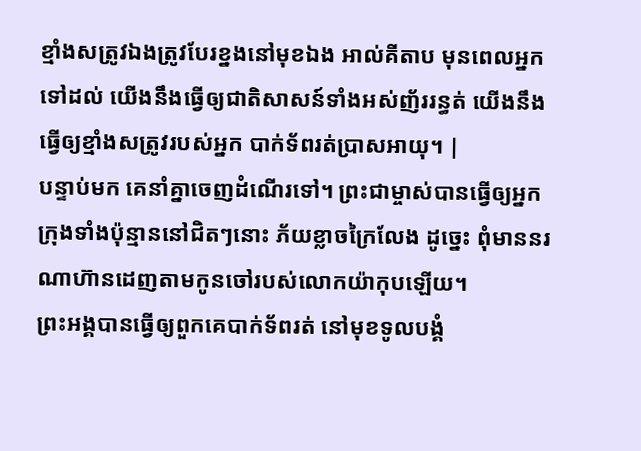ខ្មាំងសត្រូវឯងត្រូវបែរខ្នងនៅមុខឯង អាល់គីតាប មុនពេលអ្នកទៅដល់ យើងនឹងធ្វើឲ្យជាតិសាសន៍ទាំងអស់ញ័ររន្ធត់ យើងនឹងធ្វើឲ្យខ្មាំងសត្រូវរបស់អ្នក បាក់ទ័ពរត់ប្រាសអាយុ។ |
បន្ទាប់មក គេនាំគ្នាចេញដំណើរទៅ។ ព្រះជាម្ចាស់បានធ្វើឲ្យអ្នកក្រុងទាំងប៉ុន្មាននៅជិតៗនោះ ភ័យខ្លាចក្រៃលែង ដូច្នេះ ពុំមាននរណាហ៊ានដេញតាមកូនចៅរបស់លោកយ៉ាកុបឡើយ។
ព្រះអង្គបានធ្វើឲ្យពួកគេបាក់ទ័ពរត់ នៅមុខទូលបង្គំ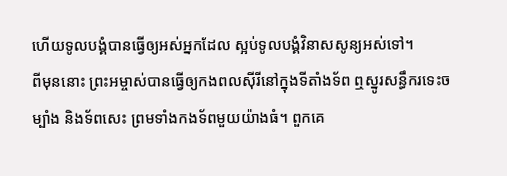ហើយទូលបង្គំបានធ្វើឲ្យអស់អ្នកដែល ស្អប់ទូលបង្គំវិនាសសូន្យអស់ទៅ។
ពីមុននោះ ព្រះអម្ចាស់បានធ្វើឲ្យកងពលស៊ីរីនៅក្នុងទីតាំងទ័ព ឮស្នូរសន្ធឹករទេះចម្បាំង និងទ័ពសេះ ព្រមទាំងកងទ័ពមួយយ៉ាងធំ។ ពួកគេ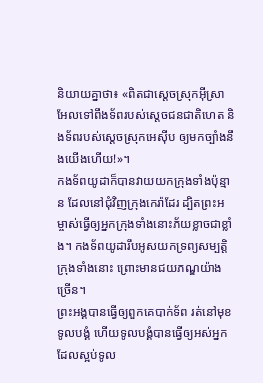និយាយគ្នាថា៖ «ពិតជាស្ដេចស្រុកអ៊ីស្រាអែលទៅពឹងទ័ពរបស់ស្ដេចជនជាតិហេត និងទ័ពរបស់ស្ដេចស្រុកអេស៊ីប ឲ្យមកច្បាំងនឹងយើងហើយ!»។
កងទ័ពយូដាក៏បានវាយយកក្រុងទាំងប៉ុន្មាន ដែលនៅជុំវិញក្រុងកេរ៉ាដែរ ដ្បិតព្រះអម្ចាស់ធ្វើឲ្យអ្នកក្រុងទាំងនោះភ័យខ្លាចជាខ្លាំង។ កងទ័ពយូដារឹបអូសយកទ្រព្យសម្បត្តិក្រុងទាំងនោះ ព្រោះមានជយភណ្ឌយ៉ាងច្រើន។
ព្រះអង្គបានធ្វើឲ្យពួកគេបាក់ទ័ព រត់នៅមុខទូលបង្គំ ហើយទូលបង្គំបានធ្វើឲ្យអស់អ្នក ដែលស្អប់ទូល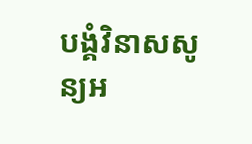បង្គំវិនាសសូន្យអ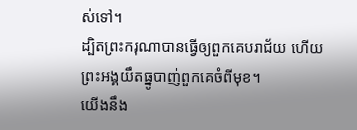ស់ទៅ។
ដ្បិតព្រះករុណាបានធ្វើឲ្យពួកគេបរាជ័យ ហើយព្រះអង្គយឹតធ្នូបាញ់ពួកគេចំពីមុខ។
យើងនឹង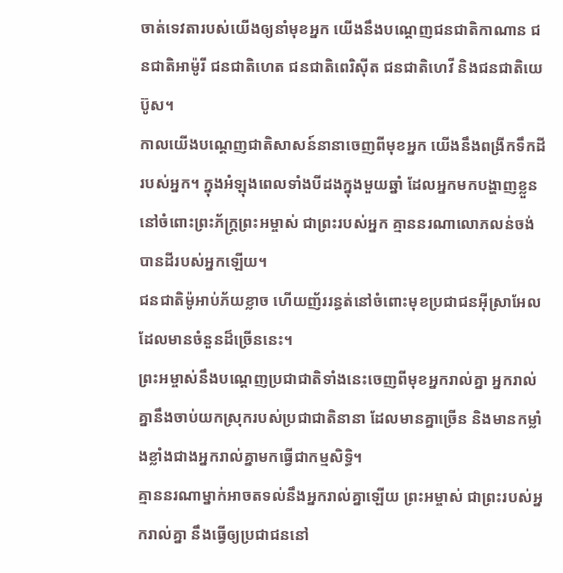ចាត់ទេវតារបស់យើងឲ្យនាំមុខអ្នក យើងនឹងបណ្ដេញជនជាតិកាណាន ជនជាតិអាម៉ូរី ជនជាតិហេត ជនជាតិពេរិស៊ីត ជនជាតិហេវី និងជនជាតិយេប៊ូស។
កាលយើងបណ្ដេញជាតិសាសន៍នានាចេញពីមុខអ្នក យើងនឹងពង្រីកទឹកដីរបស់អ្នក។ ក្នុងអំឡុងពេលទាំងបីដងក្នុងមួយឆ្នាំ ដែលអ្នកមកបង្ហាញខ្លួននៅចំពោះព្រះភ័ក្ត្រព្រះអម្ចាស់ ជាព្រះរបស់អ្នក គ្មាននរណាលោភលន់ចង់បានដីរបស់អ្នកឡើយ។
ជនជាតិម៉ូអាប់ភ័យខ្លាច ហើយញ័ររន្ធត់នៅចំពោះមុខប្រជាជនអ៊ីស្រាអែល ដែលមានចំនួនដ៏ច្រើននេះ។
ព្រះអម្ចាស់នឹងបណ្ដេញប្រជាជាតិទាំងនេះចេញពីមុខអ្នករាល់គ្នា អ្នករាល់គ្នានឹងចាប់យកស្រុករបស់ប្រជាជាតិនានា ដែលមានគ្នាច្រើន និងមានកម្លាំងខ្លាំងជាងអ្នករាល់គ្នាមកធ្វើជាកម្មសិទ្ធិ។
គ្មាននរណាម្នាក់អាចតទល់នឹងអ្នករាល់គ្នាឡើយ ព្រះអម្ចាស់ ជាព្រះរបស់អ្នករាល់គ្នា នឹងធ្វើឲ្យប្រជាជននៅ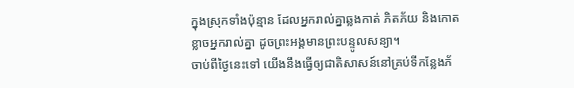ក្នុងស្រុកទាំងប៉ុន្មាន ដែលអ្នករាល់គ្នាឆ្លងកាត់ ភិតភ័យ និងកោតខ្លាចអ្នករាល់គ្នា ដូចព្រះអង្គមានព្រះបន្ទូលសន្យា។
ចាប់ពីថ្ងៃនេះទៅ យើងនឹងធ្វើឲ្យជាតិសាសន៍នៅគ្រប់ទីកន្លែងភ័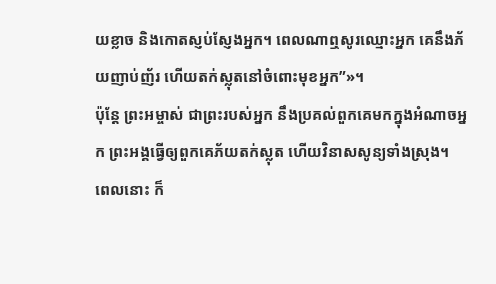យខ្លាច និងកោតស្ញប់ស្ញែងអ្នក។ ពេលណាឮសូរឈ្មោះអ្នក គេនឹងភ័យញាប់ញ័រ ហើយតក់ស្លុតនៅចំពោះមុខអ្នក”»។
ប៉ុន្តែ ព្រះអម្ចាស់ ជាព្រះរបស់អ្នក នឹងប្រគល់ពួកគេមកក្នុងអំណាចអ្នក ព្រះអង្គធ្វើឲ្យពួកគេភ័យតក់ស្លុត ហើយវិនាសសូន្យទាំងស្រុង។
ពេលនោះ ក៏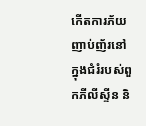កើតការភ័យញាប់ញ័រនៅក្នុងជំរំរបស់ពួកភីលីស្ទីន និ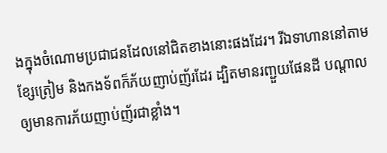ងក្នុងចំណោមប្រជាជនដែលនៅជិតខាងនោះផងដែរ។ រីឯទាហាននៅតាមខ្សែត្រៀម និងកងទ័ពក៏ភ័យញាប់ញ័រដែរ ដ្បិតមានរញ្ជួយផែនដី បណ្ដាលឲ្យមានការភ័យញាប់ញ័រជាខ្លាំង។